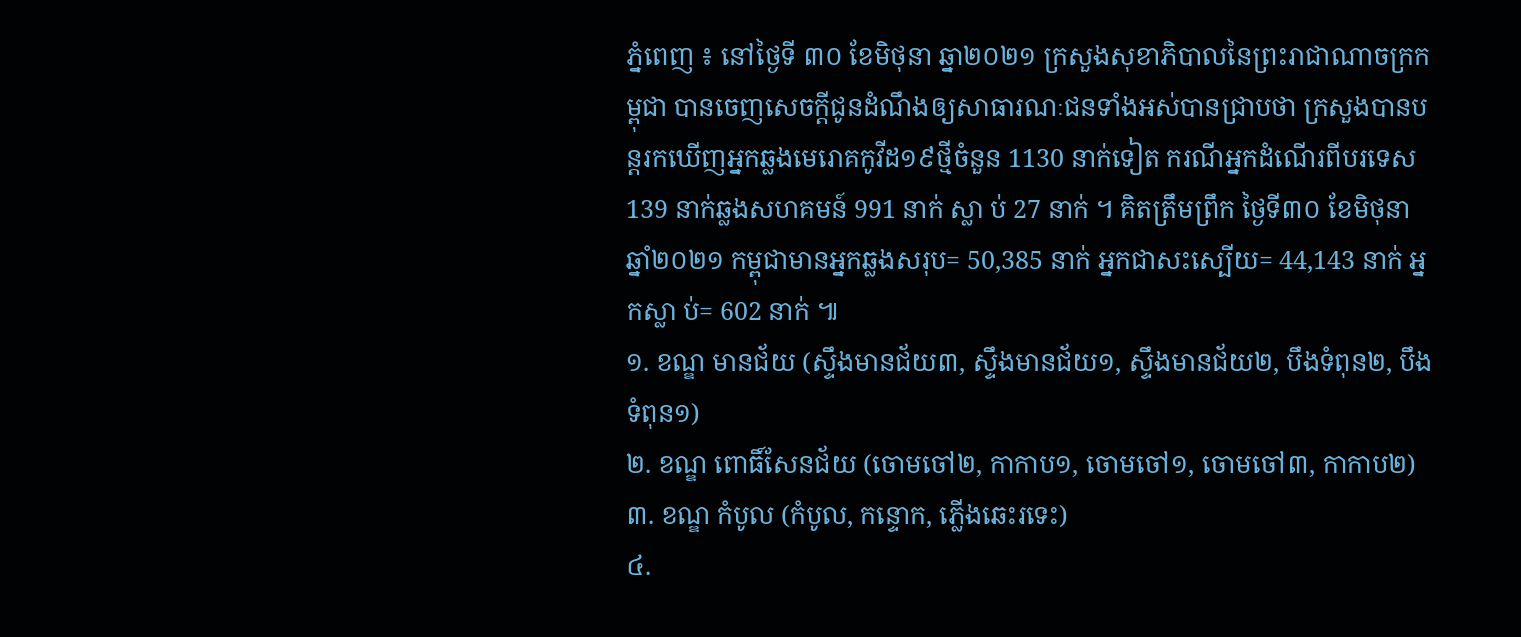ភ្នំពេញ ៖ នៅថ្ងៃទី ៣០ ខែមិថុនា ឆ្នា២០២១ ក្រសួងសុខាភិបាលនៃព្រះរាជាណាចក្រកម្ពុជា បានចេញសេចក្តីជូនដំណឹងឲ្យសាធារណៈជនទាំងអស់បានជ្រាបថា ក្រសួងបានបន្តរកឃើញអ្នកឆ្លងមេរោគកូវីដ១៩ថ្មីចំនួន 1130 នាក់ទៀត ករណីអ្នកដំណើរពីបរទេស 139 នាក់ឆ្លងសហគមន៍ 991 នាក់ ស្លា ប់ 27 នាក់ ។ គិតត្រឹមព្រឹក ថ្ងៃទី៣០ ខែមិថុនា ឆ្នាំ២០២១ កម្ពុជាមានអ្នកឆ្លងសរុប= 50,385 នាក់ អ្នកជាសះស្បើយ= 44,143 នាក់ អ្នកស្លា ប់= 602 នាក់ ៕
១. ខណ្ឌ មានជ័យ (ស្ទឹងមានជ័យ៣, ស្ទឹងមានជ័យ១, ស្ទឹងមានជ័យ២, បឹងទំពុន២, បឹងទំពុន១)
២. ខណ្ឌ ពោធិ៍សែនជ័យ (ចោមចៅ២, កាកាប១, ចោមចៅ១, ចោមចៅ៣, កាកាប២)
៣. ខណ្ឌ កំបូល (កំបូល, កន្ទោក, ភ្លើងឆេះរទេះ)
៤.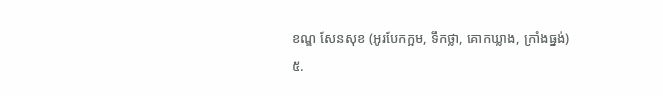ខណ្ឌ សែនសុខ (អូរបែកក្អម, ទឹកថ្លា, គោកឃ្លាង, ក្រាំងធ្នង់)
៥.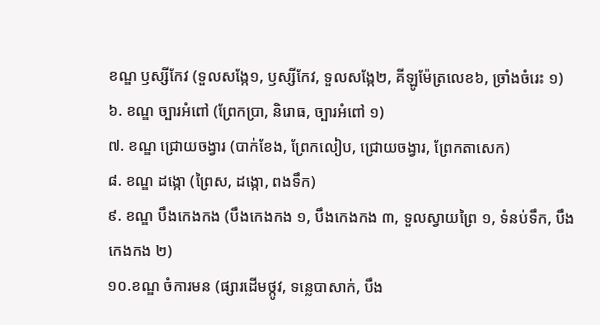ខណ្ឌ ឫស្សីកែវ (ទួលសង្កែ១, ឫស្សីកែវ, ទួលសង្កែ២, គីឡូម៉ែត្រលេខ៦, ច្រាំងចំរេះ ១)
៦. ខណ្ឌ ច្បារអំពៅ (ព្រែកប្រា, និរោធ, ច្បារអំពៅ ១)
៧. ខណ្ឌ ជ្រោយចង្វារ (បាក់ខែង, ព្រែកលៀប, ជ្រោយចង្វារ, ព្រែកតាសេក)
៨. ខណ្ឌ ដង្កោ (ព្រៃស, ដង្កោ, ពងទឹក)
៩. ខណ្ឌ បឹងកេងកង (បឹងកេងកង ១, បឹងកេងកង ៣, ទួលស្វាយព្រៃ ១, ទំនប់ទឹក, បឹងកេងកង ២)
១០.ខណ្ឌ ចំការមន (ផ្សារដើមថ្កូវ, ទន្លេបាសាក់, បឹង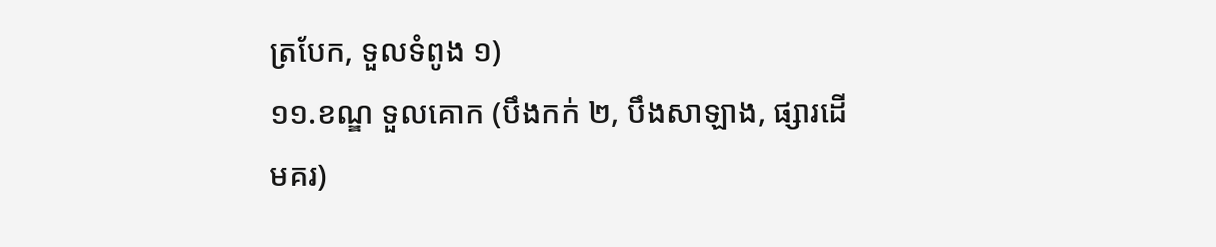ត្របែក, ទួលទំពូង ១)
១១.ខណ្ឌ ទួលគោក (បឹងកក់ ២, បឹងសាឡាង, ផ្សារដើមគរ)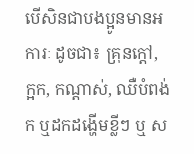បើសិនជាបងប្អូនមានអការៈ ដូចជា៖ គ្រុនក្ដៅ, ក្អក, កណ្ដាស់, ឈឺបំពង់ក ឬដកដង្ហើមខ្លីៗ ឬ ស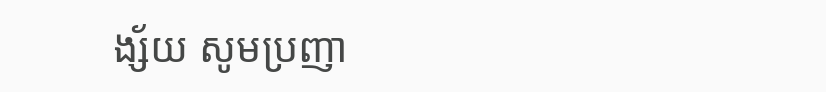ង្ស័យ សូមប្រញា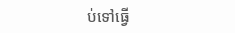ប់ទៅធ្វើ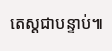តេស្ដជាបន្ទាប់៕